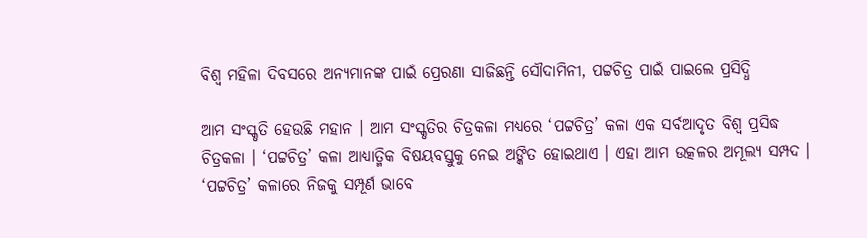ବିଶ୍ୱ ମହିଳା ଦିବସରେ ଅନ୍ୟମାନଙ୍କ ପାଇଁ ପ୍ରେରଣା ସାଜିଛନ୍ତି ସୌଦାମିନୀ, ପଟ୍ଟଚିତ୍ର ପାଇଁ ପାଇଲେ ପ୍ରସିଦ୍ଧି

ଆମ ସଂସ୍କୃତି ହେଉଛି ମହାନ । ଆମ ସଂସ୍କୃତିର ଚିତ୍ରକଳା ମଧ୍ୟରେ ‘ପଟ୍ଟଚିତ୍ର’ କଳା ଏକ ସର୍ବଆଦୃତ ବିଶ୍ବ ପ୍ରସିଦ୍ଧ ଚିତ୍ରକଳା । ‘ପଟ୍ଟଚିତ୍ର’ କଳା ଆଧ୍ୟାତ୍ମିକ ବିଷୟବସ୍ତୁକୁ ନେଇ ଅଙ୍କିତ ହୋଇଥାଏ । ଏହା ଆମ ଉତ୍କଳର ଅମୂଲ୍ୟ ସମ୍ପଦ । ‘ପଟ୍ଟଚିତ୍ର’ କଳାରେ ନିଜକୁ ସମ୍ପୂର୍ଣ ଭାବେ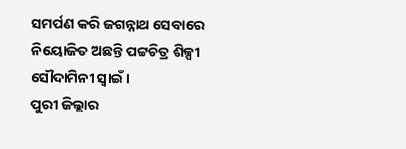ସମର୍ପଣ କରି ଜଗନ୍ନାଥ ସେବାରେ ନିୟୋଜିତ ଅଛନ୍ତି ପଟ୍ଟଚିତ୍ର ଶିଳ୍ପୀ ସୌଦାମିନୀ ସ୍ବାଇଁ ।
ପୁରୀ ଜିଲ୍ଲାର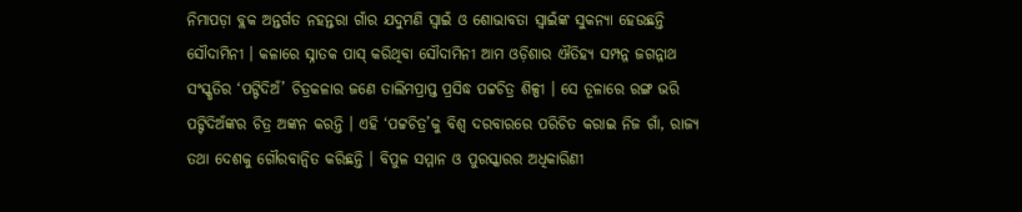ନିମାପଡ଼ା ବ୍ଲକ ଅନ୍ତର୍ଗତ ନହନ୍ତରା ଗାଁର ଯଦୁମଣି ସ୍ୱାଇଁ ଓ ଶୋଭାବତା ସ୍ବାଇଁଙ୍କ ସୁକନ୍ୟା ହେଉଛନ୍ତି ସୌଦାମିନୀ । କଳାରେ ସ୍ନାତକ ପାସ୍ କରିଥିବା ସୌଦାମିନୀ ଆମ ଓଡ଼ିଶାର ଐତିହ୍ୟ ସମ୍ପନ୍ନ ଜଗନ୍ନାଥ ସଂସ୍କୃତିର ‘ପଟ୍ଟିଦିଅଁ’ ଚିତ୍ରକଳାର ଜଣେ ତାଲିମପ୍ରାପ୍ତ ପ୍ରସିଦ୍ଧ ପଟ୍ଟଚିତ୍ର ଶିଳ୍ପୀ । ସେ ତୂଳାରେ ରଙ୍ଗ ଭରି ପଟ୍ଟିଦିଅଁଙ୍କର ଚିତ୍ର ଅଙ୍କନ କରନ୍ତି । ଏହି ‘ପଟ୍ଟଚିତ୍ର’କୁ ବିଶ୍ବ ଦରବାରରେ ପରିଚିତ କରାଇ ନିଜ ଗାଁ, ରାଜ୍ୟ ତଥା ଦେଶକୁ ଗୌରବାନ୍ବିତ କରିଛନ୍ତି । ବିପୁଳ ସମ୍ମାନ ଓ ପୁରସ୍କାରର ଅଧିକାରିଣୀ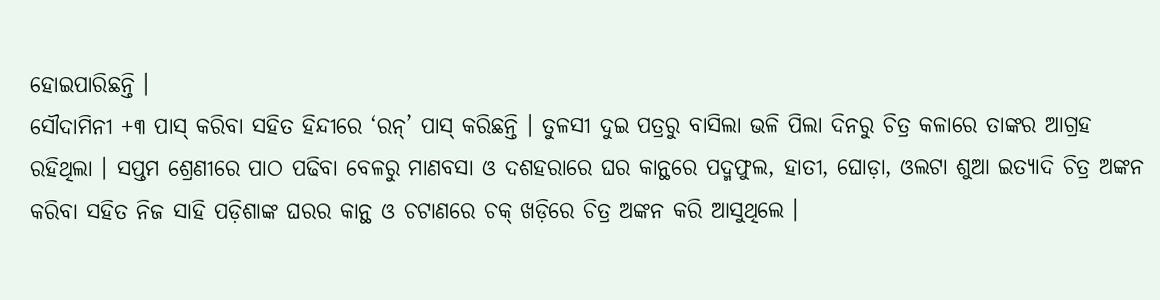ହୋଇପାରିଛନ୍ତି ।
ସୌଦାମିନୀ +୩ ପାସ୍ କରିବା ସହିତ ହିନ୍ଦୀରେ ‘ରନ୍’ ପାସ୍ କରିଛନ୍ତି । ତୁଳସୀ ଦୁଇ ପତ୍ରରୁ ବାସିଲା ଭଳି ପିଲା ଦିନରୁ ଚିତ୍ର କଳାରେ ତାଙ୍କର ଆଗ୍ରହ ରହିଥିଲା । ସପ୍ତମ ଶ୍ରେଣୀରେ ପାଠ ପଢିବା ବେଳରୁ ମାଣବସା ଓ ଦଶହରାରେ ଘର କାନ୍ଥରେ ପଦ୍ମଫୁଲ, ହାତୀ, ଘୋଡ଼ା, ଓଲଟା ଶୁଆ ଇତ୍ୟାଦି ଚିତ୍ର ଅଙ୍କନ କରିବା ସହିତ ନିଜ ସାହି ପଡ଼ିଶାଙ୍କ ଘରର କାନ୍ଥ ଓ ଚଟାଣରେ ଚକ୍ ଖଡ଼ିରେ ଚିତ୍ର ଅଙ୍କନ କରି ଆସୁଥିଲେ ।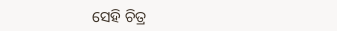ସେହି ଚିତ୍ର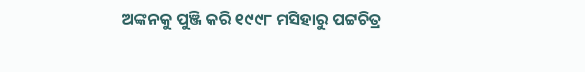ଅଙ୍କନକୁ ପୁଞ୍ଜି କରି ୧୯୯୮ ମସିହାରୁ ପଟ୍ଟଚିତ୍ର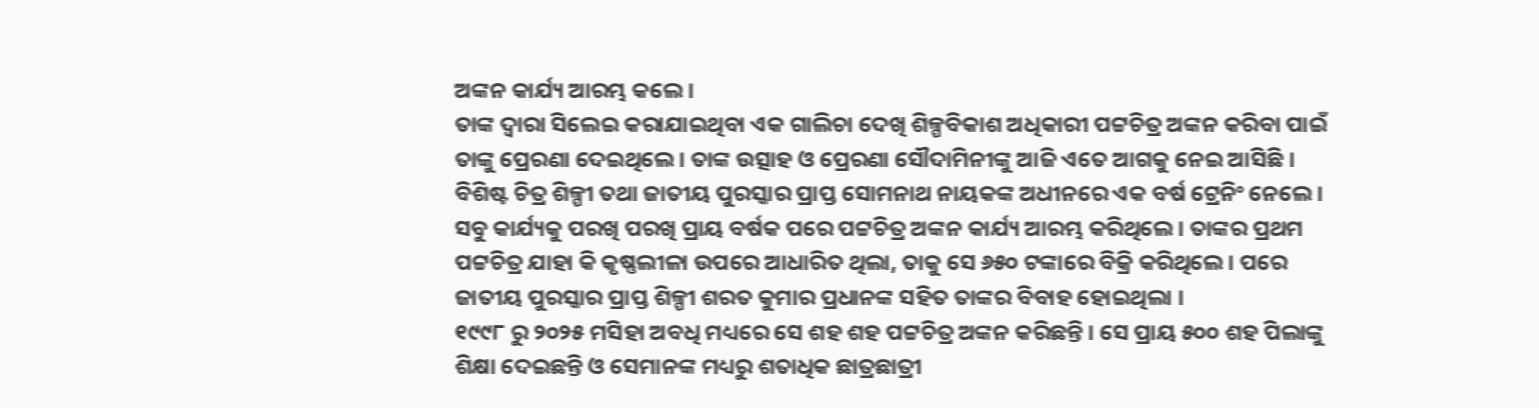ଅଙ୍କନ କାର୍ଯ୍ୟ ଆରମ୍ଭ କଲେ ।
ତାଙ୍କ ଦ୍ବାରା ସିଲେଇ କରାଯାଇଥିବା ଏକ ଗାଲିଚା ଦେଖି ଶିଳ୍ପବିକାଶ ଅଧିକାରୀ ପଟ୍ଟଚିତ୍ର ଅଙ୍କନ କରିବା ପାଇଁ ତାଙ୍କୁ ପ୍ରେରଣା ଦେଇଥିଲେ । ତାଙ୍କ ଉତ୍ସାହ ଓ ପ୍ରେରଣା ସୌଦାମିନୀଙ୍କୁ ଆଜି ଏତେ ଆଗକୁ ନେଇ ଆସିଛି । ବିଶିଷ୍ଟ ଚିତ୍ର ଶିଳ୍ପୀ ତଥା ଜାତୀୟ ପୁରସ୍କାର ପ୍ରାପ୍ତ ସୋମନାଥ ନାୟକଙ୍କ ଅଧୀନରେ ଏକ ବର୍ଷ ଟ୍ରେନିଂ ନେଲେ । ସବୁ କାର୍ଯ୍ୟକୁ ପରଖି ପରଖି ପ୍ରାୟ ବର୍ଷକ ପରେ ପଟ୍ଟଚିତ୍ର ଅଙ୍କନ କାର୍ଯ୍ୟ ଆରମ୍ଭ କରିଥିଲେ । ତାଙ୍କର ପ୍ରଥମ ପଟ୍ଟଚିତ୍ର ଯାହା କି କୃଷ୍ଣଲୀଳା ଉପରେ ଆଧାରିତ ଥିଲା, ତାକୁ ସେ ୬୫୦ ଟଙ୍କାରେ ବିକ୍ରି କରିଥିଲେ । ପରେ ଜାତୀୟ ପୁରସ୍କାର ପ୍ରାପ୍ତ ଶିଳ୍ପୀ ଶରତ କୁମାର ପ୍ରଧାନଙ୍କ ସହିତ ତାଙ୍କର ବିବାହ ହୋଇଥିଲା ।
୧୯୯୮ ରୁ ୨୦୨୫ ମସିହା ଅବଧି ମଧ୍ୟରେ ସେ ଶହ ଶହ ପଟ୍ଟଚିତ୍ର ଅଙ୍କନ କରିଛନ୍ତି । ସେ ପ୍ରାୟ ୫୦୦ ଶହ ପିଲାଙ୍କୁ ଶିକ୍ଷା ଦେଇଛନ୍ତି ଓ ସେମାନଙ୍କ ମଧ୍ୟରୁ ଶତାଧିକ ଛାତ୍ରଛାତ୍ରୀ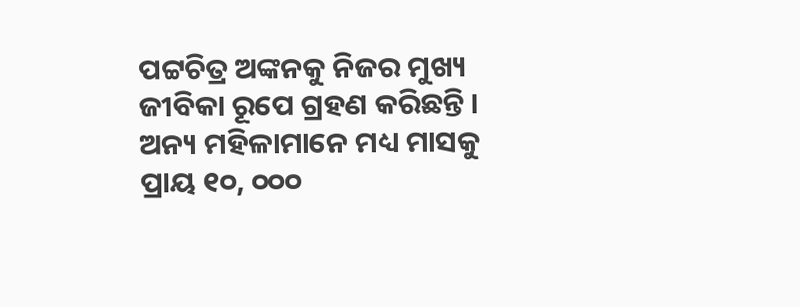ପଟ୍ଟଚିତ୍ର ଅଙ୍କନକୁ ନିଜର ମୁଖ୍ୟ ଜୀବିକା ରୂପେ ଗ୍ରହଣ କରିଛନ୍ତି । ଅନ୍ୟ ମହିଳାମାନେ ମଧ୍ୟ ମାସକୁ ପ୍ରାୟ ୧୦, ୦୦୦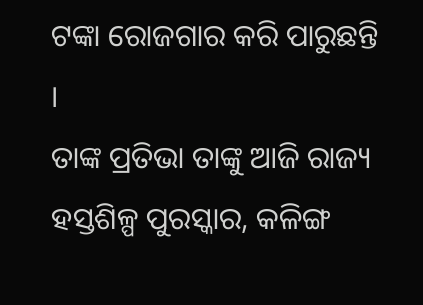ଟଙ୍କା ରୋଜଗାର କରି ପାରୁଛନ୍ତି ।
ତାଙ୍କ ପ୍ରତିଭା ତାଙ୍କୁ ଆଜି ରାଜ୍ୟ ହସ୍ତଶିଳ୍ପ ପୁରସ୍କାର, କଳିଙ୍ଗ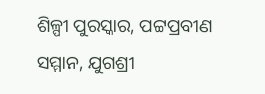ଶିଳ୍ପୀ ପୁରସ୍କାର, ପଟ୍ଟପ୍ରବୀଣ ସମ୍ମାନ, ଯୁଗଶ୍ରୀ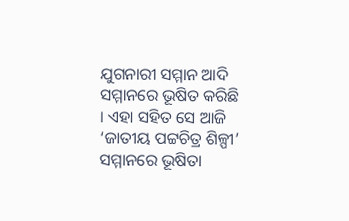ଯୁଗନାରୀ ସମ୍ମାନ ଆଦି ସମ୍ମାନରେ ଭୂଷିତ କରିଛି । ଏହା ସହିତ ସେ ଆଜି ‘ଜାତୀୟ ପଟ୍ଟଚିତ୍ର ଶିଳ୍ପୀ’ ସମ୍ମାନରେ ଭୂଷିତା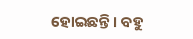ହୋଇଛନ୍ତି । ବହୁ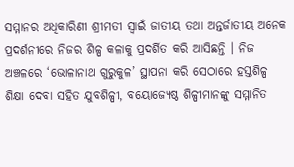ସମ୍ମାନର ଅଧିକାରିଣୀ ଶ୍ରୀମତୀ ସ୍ବାଇଁ ଜାତୀୟ ତଥା ଅନ୍ତର୍ଜାତୀୟ ଅନେକ ପ୍ରଦର୍ଶନୀରେ ନିଜର ଶିଳ୍ପ କଳାକୁ ପ୍ରଦର୍ଶିତ କରି ଆସିଛନ୍ତି । ନିଜ ଅଞ୍ଚଳରେ ‘ଭୋଳାନାଥ ଗୁରୁକୁଳ’ ସ୍ଥାପନା କରି ସେଠାରେ ହସ୍ତଶିଳ୍ପ ଶିକ୍ଷା ଦେବା ସହିତ ଯୁବଶିଳ୍ପୀ, ବୟୋଜ୍ୟେଷ୍ଠ ଶିଳ୍ପୀମାନଙ୍କୁ ସମ୍ମାନିତ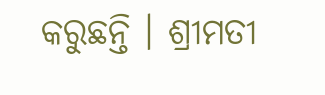କରୁଛନ୍ତି । ଶ୍ରୀମତୀ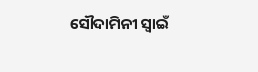ସୌଦାମିନୀ ସ୍ବାଇଁ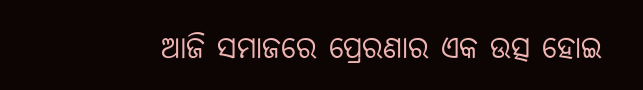ଆଜି ସମାଜରେ ପ୍ରେରଣାର ଏକ ଉତ୍ସ ହୋଇ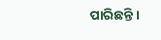ପାରିଛନ୍ତି ।